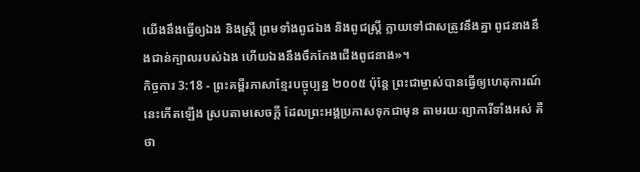យើងនឹងធ្វើឲ្យឯង និងស្ត្រី ព្រមទាំងពូជឯង និងពូជស្ត្រី ក្លាយទៅជាសត្រូវនឹងគ្នា ពូជនាងនឹងជាន់ក្បាលរបស់ឯង ហើយឯងនឹងចឹកកែងជើងពូជនាង»។
កិច្ចការ 3:18 - ព្រះគម្ពីរភាសាខ្មែរបច្ចុប្បន្ន ២០០៥ ប៉ុន្តែ ព្រះជាម្ចាស់បានធ្វើឲ្យហេតុការណ៍នេះកើតឡើង ស្របតាមសេចក្ដី ដែលព្រះអង្គប្រកាសទុកជាមុន តាមរយៈព្យាការីទាំងអស់ គឺថា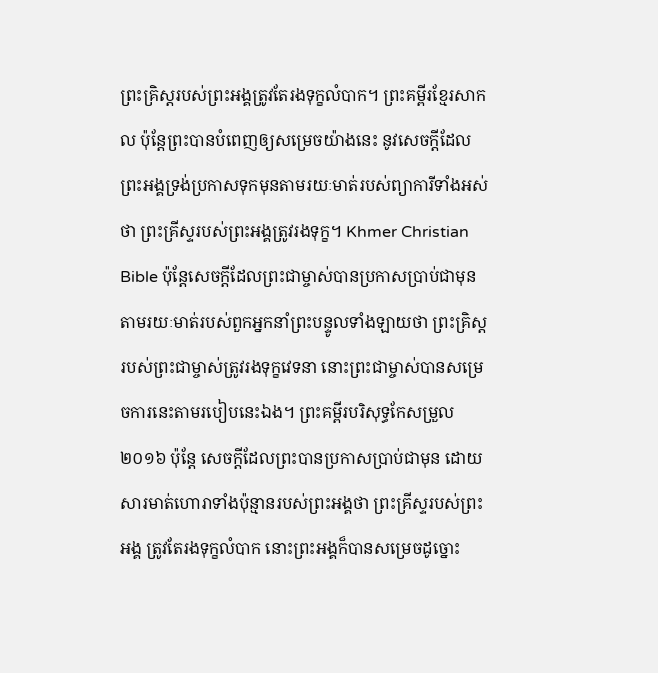ព្រះគ្រិស្តរបស់ព្រះអង្គត្រូវតែរងទុក្ខលំបាក។ ព្រះគម្ពីរខ្មែរសាកល ប៉ុន្តែព្រះបានបំពេញឲ្យសម្រេចយ៉ាងនេះ នូវសេចក្ដីដែលព្រះអង្គទ្រង់ប្រកាសទុកមុនតាមរយៈមាត់របស់ព្យាការីទាំងអស់ថា ព្រះគ្រីស្ទរបស់ព្រះអង្គត្រូវរងទុក្ខ។ Khmer Christian Bible ប៉ុន្ដែសេចក្ដីដែលព្រះជាម្ចាស់បានប្រកាសប្រាប់ជាមុន តាមរយៈមាត់របស់ពួកអ្នកនាំព្រះបន្ទូលទាំងឡាយថា ព្រះគ្រិស្ដរបស់ព្រះជាម្ចាស់ត្រូវរងទុក្ខវេទនា នោះព្រះជាម្ចាស់បានសម្រេចការនេះតាមរបៀបនេះឯង។ ព្រះគម្ពីរបរិសុទ្ធកែសម្រួល ២០១៦ ប៉ុន្តែ សេចក្ដីដែលព្រះបានប្រកាសប្រាប់ជាមុន ដោយសារមាត់ហោរាទាំងប៉ុន្មានរបស់ព្រះអង្គថា ព្រះគ្រីស្ទរបស់ព្រះអង្គ ត្រូវតែរងទុក្ខលំបាក នោះព្រះអង្គក៏បានសម្រេចដូច្នោះ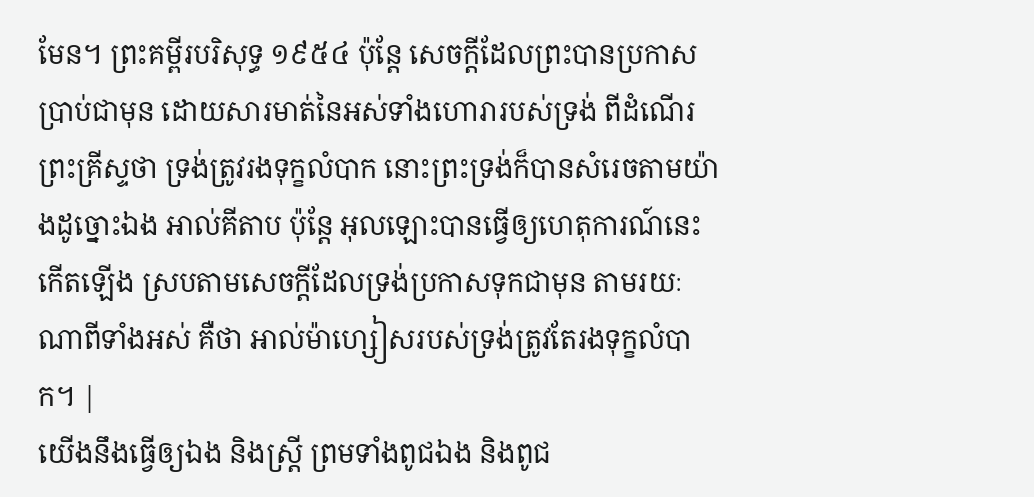មែន។ ព្រះគម្ពីរបរិសុទ្ធ ១៩៥៤ ប៉ុន្តែ សេចក្ដីដែលព្រះបានប្រកាសប្រាប់ជាមុន ដោយសារមាត់នៃអស់ទាំងហោរារបស់ទ្រង់ ពីដំណើរព្រះគ្រីស្ទថា ទ្រង់ត្រូវរងទុក្ខលំបាក នោះព្រះទ្រង់ក៏បានសំរេចតាមយ៉ាងដូច្នោះឯង អាល់គីតាប ប៉ុន្ដែ អុលឡោះបានធ្វើឲ្យហេតុការណ៍នេះកើតឡើង ស្របតាមសេចក្ដីដែលទ្រង់ប្រកាសទុកជាមុន តាមរយៈណាពីទាំងអស់ គឺថា អាល់ម៉ាហ្សៀសរបស់ទ្រង់ត្រូវតែរងទុក្ខលំបាក។ |
យើងនឹងធ្វើឲ្យឯង និងស្ត្រី ព្រមទាំងពូជឯង និងពូជ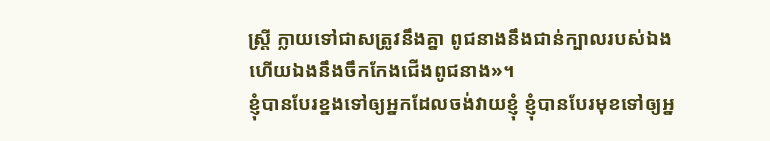ស្ត្រី ក្លាយទៅជាសត្រូវនឹងគ្នា ពូជនាងនឹងជាន់ក្បាលរបស់ឯង ហើយឯងនឹងចឹកកែងជើងពូជនាង»។
ខ្ញុំបានបែរខ្នងទៅឲ្យអ្នកដែលចង់វាយខ្ញុំ ខ្ញុំបានបែរមុខទៅឲ្យអ្ន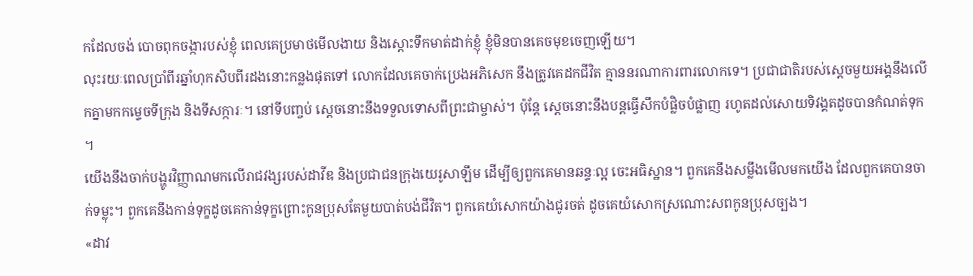កដែលចង់ បោចពុកចង្ការបស់ខ្ញុំ ពេលគេប្រមាថមើលងាយ និងស្ដោះទឹកមាត់ដាក់ខ្ញុំ ខ្ញុំមិនបានគេចមុខចេញឡើយ។
លុះរយៈពេលប្រាំពីរឆ្នាំហុកសិបពីរដងនោះកន្លងផុតទៅ លោកដែលគេចាក់ប្រេងអភិសេក នឹងត្រូវគេដកជីវិត គ្មាននរណាការពារលោកទេ។ ប្រជាជាតិរបស់ស្ដេចមួយអង្គនឹងលើកគ្នាមកកម្ទេចទីក្រុង និងទីសក្ការៈ។ នៅទីបញ្ចប់ ស្ដេចនោះនឹងទទួលទោសពីព្រះជាម្ចាស់។ ប៉ុន្តែ ស្ដេចនោះនឹងបន្តធ្វើសឹកបំផ្លិចបំផ្លាញ រហូតដល់សោយទិវង្គតដូចបានកំណត់ទុក ។
យើងនឹងចាក់បង្ហូរវិញ្ញាណមកលើរាជវង្សរបស់ដាវីឌ និងប្រជាជនក្រុងយេរូសាឡឹម ដើម្បីឲ្យពួកគេមានឆន្ទៈល្អ ចេះអធិស្ឋាន។ ពួកគេនឹងសម្លឹងមើលមកយើង ដែលពួកគេបានចាក់ទម្លុះ។ ពួកគេនឹងកាន់ទុក្ខដូចគេកាន់ទុក្ខព្រោះកូនប្រុសតែមួយបាត់បង់ជីវិត។ ពួកគេយំសោកយ៉ាងជូរចត់ ដូចគេយំសោកស្រណោះសពកូនប្រុសច្បង។
«ដាវ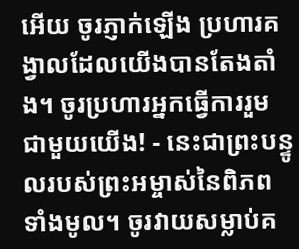អើយ ចូរភ្ញាក់ឡើង ប្រហារគង្វាលដែលយើងបានតែងតាំង។ ចូរប្រហារអ្នកធ្វើការរួមជាមួយយើង! - នេះជាព្រះបន្ទូលរបស់ព្រះអម្ចាស់នៃពិភពទាំងមូល។ ចូរវាយសម្លាប់គ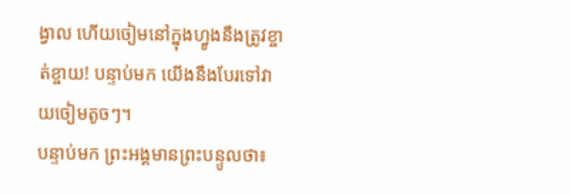ង្វាល ហើយចៀមនៅក្នុងហ្វូងនឹងត្រូវខ្ចាត់ខ្ចាយ! បន្ទាប់មក យើងនឹងបែរទៅវាយចៀមតូចៗ។
បន្ទាប់មក ព្រះអង្គមានព្រះបន្ទូលថា៖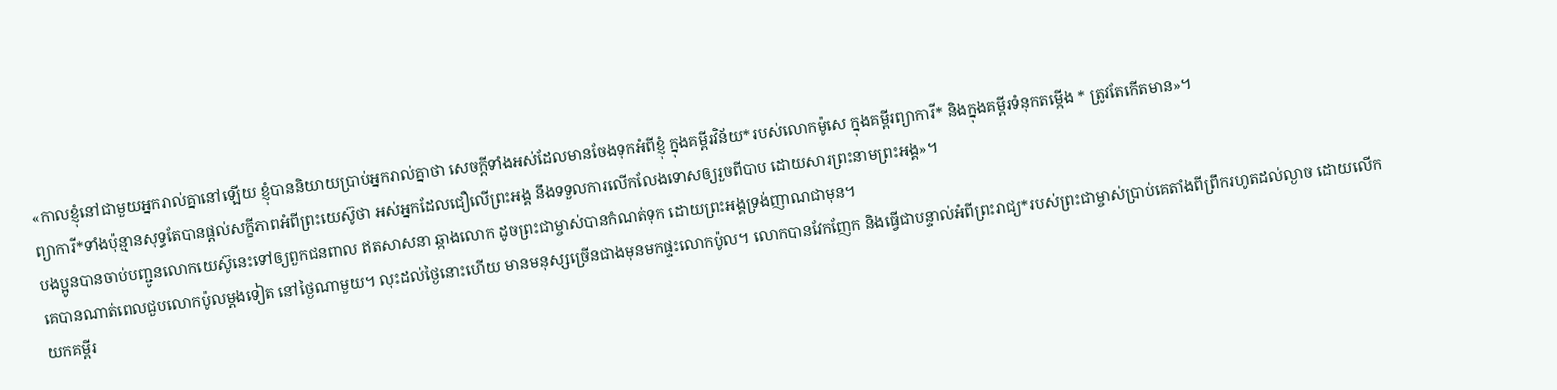«កាលខ្ញុំនៅជាមួយអ្នករាល់គ្នានៅឡើយ ខ្ញុំបាននិយាយប្រាប់អ្នករាល់គ្នាថា សេចក្ដីទាំងអស់ដែលមានចែងទុកអំពីខ្ញុំ ក្នុងគម្ពីរវិន័យ*របស់លោកម៉ូសេ ក្នុងគម្ពីរព្យាការី* និងក្នុងគម្ពីរទំនុកតម្កើង * ត្រូវតែកើតមាន»។
ព្យាការី*ទាំងប៉ុន្មានសុទ្ធតែបានផ្ដល់សក្ខីភាពអំពីព្រះយេស៊ូថា អស់អ្នកដែលជឿលើព្រះអង្គ នឹងទទួលការលើកលែងទោសឲ្យរួចពីបាប ដោយសារព្រះនាមព្រះអង្គ»។
បងប្អូនបានចាប់បញ្ជូនលោកយេស៊ូនេះទៅឲ្យពួកជនពាល ឥតសាសនា ឆ្កាងលោក ដូចព្រះជាម្ចាស់បានកំណត់ទុក ដោយព្រះអង្គទ្រង់ញាណជាមុន។
គេបានណាត់ពេលជួបលោកប៉ូលម្ដងទៀត នៅថ្ងៃណាមួយ។ លុះដល់ថ្ងៃនោះហើយ មានមនុស្សច្រើនជាងមុនមកផ្ទះលោកប៉ូល។ លោកបានវែកញែក និងធ្វើជាបន្ទាល់អំពីព្រះរាជ្យ*របស់ព្រះជាម្ចាស់ប្រាប់គេតាំងពីព្រឹករហូតដល់ល្ងាច ដោយលើកយកគម្ពីរ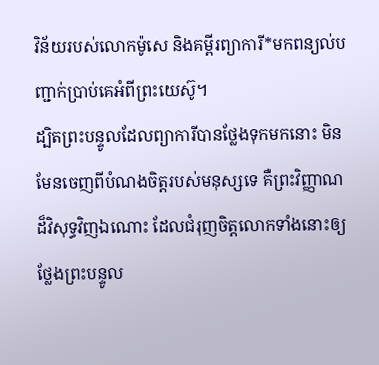វិន័យរបស់លោកម៉ូសេ និងគម្ពីរព្យាការី*មកពន្យល់បញ្ជាក់ប្រាប់គេអំពីព្រះយេស៊ូ។
ដ្បិតព្រះបន្ទូលដែលព្យាការីបានថ្លែងទុកមកនោះ មិនមែនចេញពីបំណងចិត្តរបស់មនុស្សទេ គឺព្រះវិញ្ញាណដ៏វិសុទ្ធវិញឯណោះ ដែលជំរុញចិត្តលោកទាំងនោះឲ្យថ្លែងព្រះបន្ទូល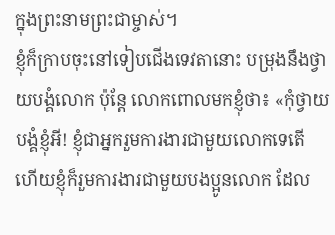ក្នុងព្រះនាមព្រះជាម្ចាស់។
ខ្ញុំក៏ក្រាបចុះនៅទៀបជើងទេវតានោះ បម្រុងនឹងថ្វាយបង្គំលោក ប៉ុន្តែ លោកពោលមកខ្ញុំថា៖ «កុំថ្វាយបង្គំខ្ញុំអី! ខ្ញុំជាអ្នករួមការងារជាមួយលោកទេតើ ហើយខ្ញុំក៏រួមការងារជាមួយបងប្អូនលោក ដែល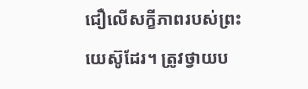ជឿលើសក្ខីភាពរបស់ព្រះយេស៊ូដែរ។ ត្រូវថ្វាយប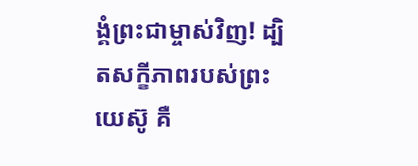ង្គំព្រះជាម្ចាស់វិញ! ដ្បិតសក្ខីភាពរបស់ព្រះយេស៊ូ គឺ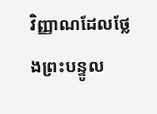វិញ្ញាណដែលថ្លែងព្រះបន្ទូល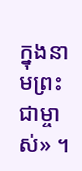ក្នុងនាមព្រះជាម្ចាស់» ។